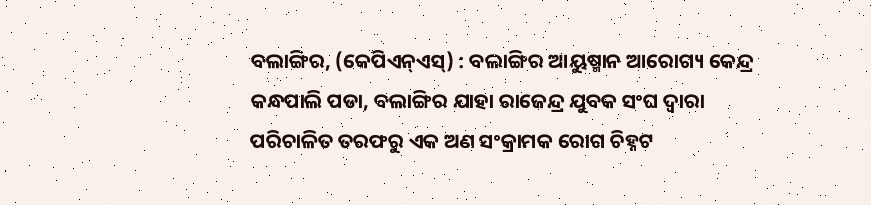ବଲାଙ୍ଗିର, (କେପିଏନ୍ଏସ୍) : ବଲାଙ୍ଗିର ଆୟୁଷ୍ମାନ ଆରୋଗ୍ୟ କେନ୍ଦ୍ର କନ୍ଧପାଲି ପଡା, ବଲାଙ୍ଗିର ଯାହା ରାଜେନ୍ଦ୍ର ଯୁବକ ସଂଘ ଦ୍ୱାରା ପରିଚାଳିତ ତରଫରୁ ଏକ ଅଣ ସଂକ୍ରାମକ ରୋଗ ଚିହ୍ନଟ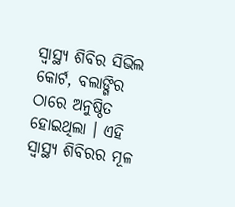ସ୍ୱାସ୍ଥ୍ୟ ଶିବିର ସିଭିଲ କୋର୍ଟ, ବଲାଙ୍ଗିର ଠାରେ ଅନୁଷ୍ଠିତ ହୋଇଥିଲା । ଏହି ସ୍ୱାସ୍ଥ୍ୟ ଶିବିରର ମୂଳ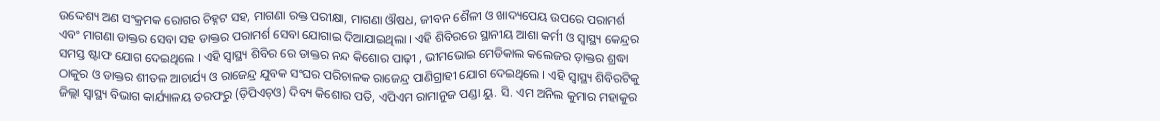ଉଦ୍ଦେଶ୍ୟ ଅଣ ସଂକ୍ରମକ ରୋଗର ଚିହ୍ନଟ ସହ, ମାଗଣା ରକ୍ତ ପରୀକ୍ଷା, ମାଗଣା ଔଷଧ, ଜୀବନ ଶୈଳୀ ଓ ଖାଦ୍ୟପେୟ ଉପରେ ପରାମର୍ଶ ଏବଂ ମାଗଣା ଡାକ୍ତର ସେବା ସହ ଡାକ୍ତର ପରାମର୍ଶ ସେବା ଯୋଗାଇ ଦିଆଯାଇଥିଲା । ଏହି ଶିବିରରେ ସ୍ଥାନୀୟ ଆଶା କର୍ମୀ ଓ ସ୍ୱାସ୍ଥ୍ୟ କେନ୍ଦ୍ରର ସମସ୍ତ ଷ୍ଟାଫ ଯୋଗ ଦେଇଥିଲେ । ଏହି ସ୍ୱାସ୍ଥ୍ୟ ଶିବିର ରେ ଡାକ୍ତର ନନ୍ଦ କିଶୋର ପାଢ଼ୀ , ଭୀମଭୋଇ ମେଡିକାଲ କଲେଜର ଡ଼ାକ୍ତର ଶ୍ରଦ୍ଧା ଠାକୁର ଓ ଡାକ୍ତର ଶୀତଳ ଆଚାର୍ଯ୍ୟ ଓ ରାଜେନ୍ଦ୍ର ଯୁବକ ସଂଘର ପରିଚାଳକ ରାଜେନ୍ଦ୍ର ପାଣିଗ୍ରାହୀ ଯୋଗ ଦେଇଥିଲେ । ଏହି ସ୍ୱାସ୍ଥ୍ୟ ଶିବିରଟିକୁ ଜିଲ୍ଲା ସ୍ୱାସ୍ଥ୍ୟ ବିଭାଗ କାର୍ଯ୍ୟାଳୟ ତରଫରୁ (ଡ଼ିପିଏଚ୍ଓ) ଦିବ୍ୟ କିଶୋର ପତି, ଏପିଏମ ରାମାନୁଜ ପଣ୍ଡା ୟୁ. ସି. ଏମ ଅନିଲ କୁମାର ମହାକୁର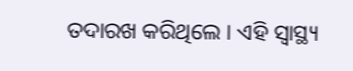ତଦାରଖ କରିଥିଲେ । ଏହି ସ୍ୱାସ୍ଥ୍ୟ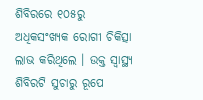ଶିବିରରେ ୧୦୫ରୁ ଅଧିକସଂଖ୍ୟକ ରୋଗୀ ଚିକିତ୍ସା ଲାଭ କରିଥିଲେ । ଉକ୍ତ ସ୍ୱାସ୍ଥ୍ୟ ଶିବିରଟି ସୁଚାରୁ ରୂପେ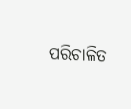ପରିଚାଳିତ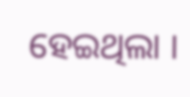ହେଇଥିଲା ।